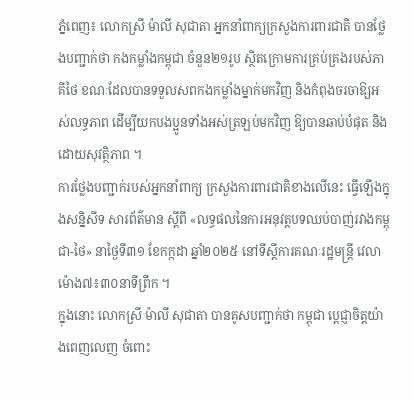ភ្នំពេញ៖ លោកស្រី ម៉ាលី សុជាតា អ្នកនាំពាក្យក្រសួងការពារជាតិ បានថ្លែងបញ្ជាក់ថា កងកម្លាំងកម្ពុជា ចំនួន២១រូប ស្ថិតក្រោមការគ្រប់គ្រងរបស់ភាគីថៃ ខណៈដែលបានទទួលសពកងកម្លាំងម្នាក់មកវិញ និងកំពុងចរចាឱ្យអស់លទ្ធភាព ដើម្បីយកបងប្អូនទាំងអស់ត្រឡប់មកវិញ ឱ្យបានឆាប់បំផុត និងដោយសុវត្ថិភាព ។
ការថ្លែងបញ្ជាក់របស់អ្នកនាំពាក្យ ក្រសួងការពារជាតិខាងលើនេះ ធ្វើឡើងក្នុងសន្និសីទ សារព័ត៌មាន ស្តីពី «លទ្ធផលនៃការអនុវត្តបទឈប់បាញ់រវាងកម្ពុជា-ថៃ» នាថ្ងៃទី៣១ ខែកក្កដា ឆ្នាំ២០២៥ នៅទីស្តីការគណៈរដ្ឋមន្ត្រី វេលាម៉ោង៧៖៣០នាទីព្រឹក ។
ក្នុងនោះ លោកស្រី ម៉ាលី សុជាតា បានគូសបញ្ជាក់ថា កម្ពុជា ប្តេជ្ញាចិត្តយ៉ាងពេញលេញ ចំពោះ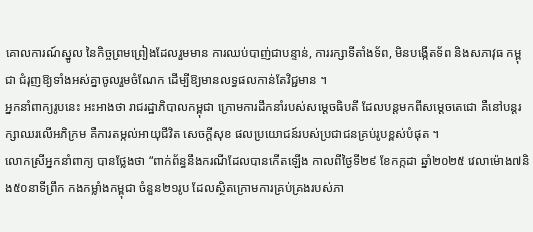គោលការណ៍ស្នូល នៃកិច្ចព្រមព្រៀងដែលរួមមាន ការឈប់បាញ់ជាបន្ទាន់, ការរក្សាទីតាំងទ័ព, មិនបង្កើតទ័ព និងសភាវុធ កម្ពុជា ជំរុញឱ្យទាំងអស់គ្នាចូលរួមចំណែក ដើម្បីឱ្យមានលទ្ធផលកាន់តែវិជ្ជមាន ។
អ្នកនាំពាក្យរូបនេះ អះអាងថា រាជរដ្ឋាភិបាលកម្ពុជា ក្រោមការដឹកនាំរបស់សម្តេចធិបតី ដែលបន្តមកពីសម្តេចតេជោ គឺនៅបន្តរក្សាឈរលើអភិក្រម គឺការតម្កល់អាយុជីវិត សេចក្តីសុខ ផលប្រយោជន៍របស់ប្រជាជនគ្រប់រូបខ្ពស់បំផុត ។
លោកស្រីអ្នកនាំពាក្យ បានថ្លែងថា “ពាក់ព័ន្ធនឹងករណីដែលបានកើតឡើង កាលពីថ្ងៃទី២៩ ខែកក្កដា ឆ្នាំ២០២៥ វេលាម៉ោង៧និង៥០នាទីព្រឹក កងកម្លាំងកម្ពុជា ចំនួន២១រូប ដែលស្ថិតក្រោមការគ្រប់គ្រងរបស់ភា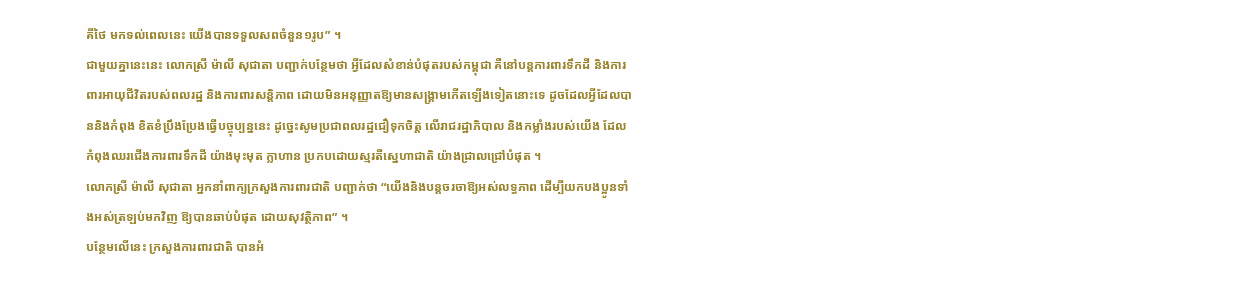គីថៃ មកទល់ពេលនេះ យើងបានទទួលសពចំនួន១រូប” ។
ជាមួយគ្នានេះនេះ លោកស្រី ម៉ាលី សុជាតា បញ្ជាក់បន្ថែមថា អ្វីដែលសំខាន់បំផុតរបស់កម្ពុជា គឺនៅបន្តការពារទឹកដី និងការពារអាយុជីវិតរបស់ពលរដ្ឋ និងការពារសន្តិភាព ដោយមិនអនុញ្ញាតឱ្យមានសង្គ្រាមកើតឡើងទៀតនោះទេ ដូចដែលអ្វីដែលបាននិងកំពុង ខិតខំប្រឹងប្រែងធ្វើបច្ចុប្បន្ននេះ ដូច្នេះសូមប្រជាពលរដ្ឋជឿទុកចិត្ត លើរាជរដ្ឋាភិបាល និងកម្លាំងរបស់យើង ដែលកំពុងឈរជើងការពារទឹកដី យ៉ាងមុះមុត ក្លាហាន ប្រកបដោយស្មរតីស្នេហាជាតិ យ៉ាងជ្រាលជ្រៅបំផុត ។
លោកស្រី ម៉ាលី សុជាតា អ្នកនាំពាក្យក្រសួងការពារជាតិ បញ្ជាក់ថា “យើងនិងបន្តចរចាឱ្យអស់លទ្ធភាព ដើម្បីយកបងប្អូនទាំងអស់ត្រឡប់មកវិញ ឱ្យបានឆាប់បំផុត ដោយសុវត្ថិភាព” ។
បន្ថែមលើនេះ ក្រសួងការពារជាតិ បានអំ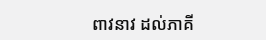ពាវនាវ ដល់ភាគី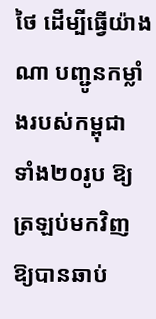ថៃ ដើម្បីធ្វើយ៉ាងណា បញ្ជូនកម្លាំងរបស់កម្ពុជា ទាំង២០រូប ឱ្យត្រឡប់មកវិញ ឱ្យបានឆាប់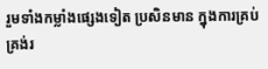រួមទាំងកម្លាំងផ្សេងទៀត ប្រសិនមាន ក្នុងការគ្រប់គ្រង់រ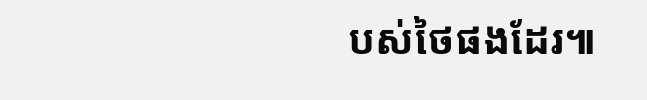បស់ថៃផងដែរ៕